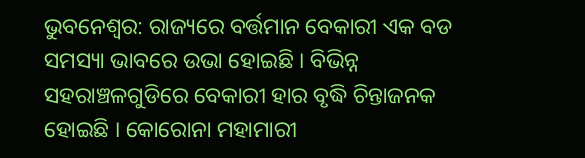ଭୁବନେଶ୍ବର: ରାଜ୍ୟରେ ବର୍ତ୍ତମାନ ବେକାରୀ ଏକ ବଡ ସମସ୍ୟା ଭାବରେ ଉଭା ହୋଇଛି । ବିଭିନ୍ନ ସହରାଞ୍ଚଳଗୁଡିରେ ବେକାରୀ ହାର ବୃଦ୍ଧି ଚିନ୍ତାଜନକ ହୋଇଛି । କୋରୋନା ମହାମାରୀ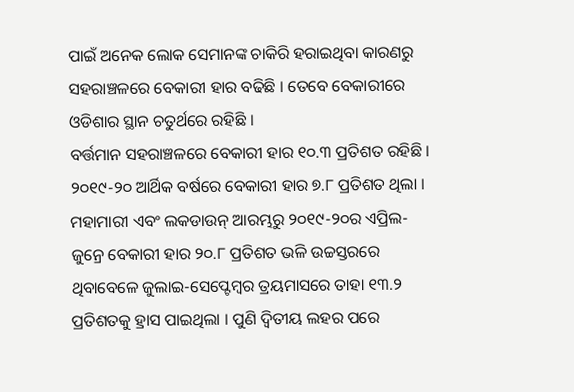ପାଇଁ ଅନେକ ଲୋକ ସେମାନଙ୍କ ଚାକିରି ହରାଇଥିବା କାରଣରୁ ସହରାଞ୍ଚଳରେ ବେକାରୀ ହାର ବଢିଛି । ତେବେ ବେକାରୀରେ ଓଡିଶାର ସ୍ଥାନ ଚତୁର୍ଥରେ ରହିଛି ।
ବର୍ତ୍ତମାନ ସହରାଞ୍ଚଳରେ ବେକାରୀ ହାର ୧୦.୩ ପ୍ରତିଶତ ରହିଛି । ୨୦୧୯-୨୦ ଆର୍ଥିକ ବର୍ଷରେ ବେକାରୀ ହାର ୭.୮ ପ୍ରତିଶତ ଥିଲା । ମହାମାରୀ ଏବଂ ଲକଡାଉନ୍ ଆରମ୍ଭରୁ ୨୦୧୯-୨୦ର ଏପ୍ରିଲ-ଜୁନ୍ରେ ବେକାରୀ ହାର ୨୦.୮ ପ୍ରତିଶତ ଭଳି ଉଚ୍ଚସ୍ତରରେ ଥିବାବେଳେ ଜୁଲାଇ-ସେପ୍ଟେମ୍ବର ତ୍ରୟମାସରେ ତାହା ୧୩.୨ ପ୍ରତିଶତକୁ ହ୍ରାସ ପାଇଥିଲା । ପୁଣି ଦ୍ବିତୀୟ ଲହର ପରେ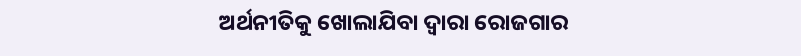ଅର୍ଥନୀତିକୁ ଖୋଲାଯିବା ଦ୍ବାରା ରୋଜଗାର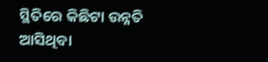ସ୍ଥିତିରେ କିଛିଟା ଉନ୍ନତି ଆସିଥିବା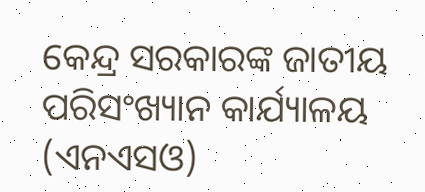କେନ୍ଦ୍ର ସରକାରଙ୍କ ଜାତୀୟ ପରିସଂଖ୍ୟାନ କାର୍ଯ୍ୟାଳୟ (ଏନଏସଓ)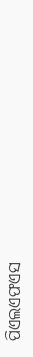ପିଏଲଏଫଏସ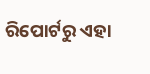ରିପୋର୍ଟରୁ ଏହା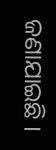ଜଣାଯାଇଛି ।